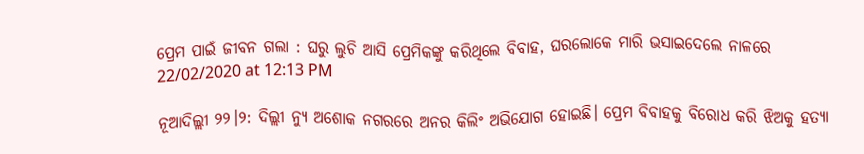ପ୍ରେମ ପାଇଁ ଜୀବନ ଗଲା : ଘରୁ ଲୁଚି ଆସି ପ୍ରେମିକଙ୍କୁ କରିଥିଲେ ବିବାହ, ଘରଲୋକେ ମାରି ଭସାଇଦେଲେ ନାଳରେ
22/02/2020 at 12:13 PM

ନୂଆଦିଲ୍ଲୀ ୨୨।୨: ଦିଲ୍ଲୀ ନ୍ୟୁ ଅଶୋକ ନଗରରେ ଅନର କିଲିଂ ଅଭିଯୋଗ ହୋଇଛି। ପ୍ରେମ ବିବାହକୁ ବିରୋଧ କରି ଝିଅକୁ ହତ୍ୟା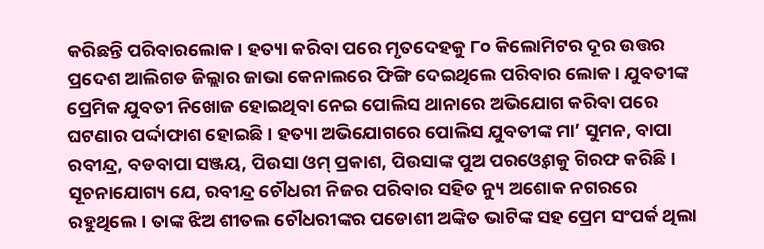କରିଛନ୍ତି ପରିବାରଲୋକ। ହତ୍ୟା କରିବା ପରେ ମୃତଦେହକୁ ୮୦ କିଲୋମିଟର ଦୂର ଉତ୍ତର ପ୍ରଦେଶ ଆଲିଗଡ ଜିଲ୍ଲାର ଜାଭା କେନାଲରେ ଫିଙ୍ଗି ଦେଇଥିଲେ ପରିବାର ଲୋକ। ଯୁବତୀଙ୍କ ପ୍ରେମିକ ଯୁବତୀ ନିଖୋଜ ହୋଇଥିବା ନେଇ ପୋଲିସ ଥାନାରେ ଅଭିଯୋଗ କରିବା ପରେ ଘଟଣାର ପର୍ଦ୍ଦାଫାଶ ହୋଇଛି । ହତ୍ୟା ଅଭିଯୋଗରେ ପୋଲିସ ଯୁବତୀଙ୍କ ମା’ ସୁମନ, ବାପା ରବୀନ୍ଦ୍ର, ବଡବାପା ସଞ୍ଜୟ, ପିଉସା ଓମ୍ ପ୍ରକାଶ, ପିଉସାଙ୍କ ପୁଅ ପରଓ୍ବେଶକୁ ଗିରଫ କରିଛି।
ସୂଚନାଯୋଗ୍ୟ ଯେ, ରବୀନ୍ଦ୍ର ଚୌଧରୀ ନିଜର ପରିବାର ସହିତ ନ୍ୟୁ ଅଶୋକ ନଗରରେ ରହୁଥିଲେ। ତାଙ୍କ ଝିଅ ଶୀତଲ ଚୌଧରୀଙ୍କର ପଡୋଶୀ ଅଙ୍କିତ ଭାଟିଙ୍କ ସହ ପ୍ରେମ ସଂପର୍କ ଥିଲା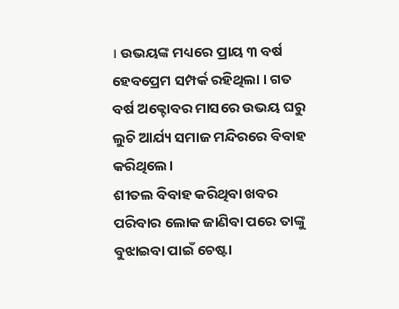। ଉଭୟଙ୍କ ମଧ୍ୟରେ ପ୍ରାୟ ୩ ବର୍ଷ ହେବପ୍ରେମ ସମ୍ପର୍କ ରହିଥିଲା । ଗତ ବର୍ଷ ଅକ୍ଟୋବର ମାସରେ ଉଭୟ ଘରୁ ଲୁଚି ଆର୍ଯ୍ୟ ସମାଜ ମନ୍ଦିରରେ ବିବାହ କରିଥିଲେ।
ଶୀତଲ ବିବାହ କରିଥିବା ଖବର ପରିବାର ଲୋକ ଜାଣିବା ପରେ ତାଙ୍କୁ ବୁଝାଇବା ପାଇଁ ଚେଷ୍ଟା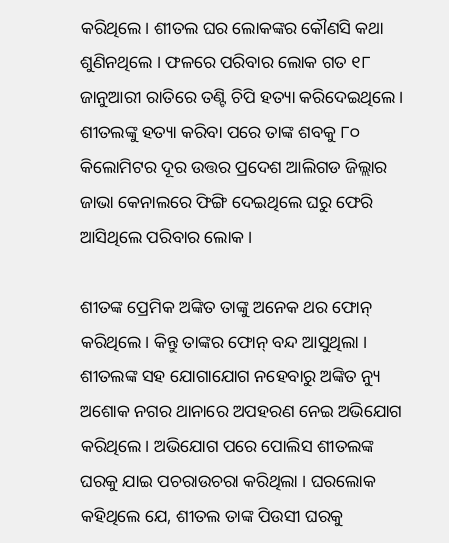କରିଥିଲେ। ଶୀତଲ ଘର ଲୋକଙ୍କର କୌଣସି କଥା ଶୁଣିନଥିଲେ । ଫଳରେ ପରିବାର ଲୋକ ଗତ ୧୮ ଜାନୁଆରୀ ରାତିରେ ତଣ୍ଟି ଚିପି ହତ୍ୟା କରିଦେଇଥିଲେ। ଶୀତଲଙ୍କୁ ହତ୍ୟା କରିବା ପରେ ତାଙ୍କ ଶବକୁ ୮୦ କିଲୋମିଟର ଦୂର ଉତ୍ତର ପ୍ରଦେଶ ଆଲିଗଡ ଜିଲ୍ଲାର ଜାଭା କେନାଲରେ ଫିଙ୍ଗି ଦେଇଥିଲେ ଘରୁ ଫେରି ଆସିଥିଲେ ପରିବାର ଲୋକ ।

ଶୀତଙ୍କ ପ୍ରେମିକ ଅଙ୍କିତ ତାଙ୍କୁ ଅନେକ ଥର ଫୋନ୍ କରିଥିଲେ। କିନ୍ତୁ ତାଙ୍କର ଫୋନ୍ ବନ୍ଦ ଆସୁଥିଲା । ଶୀତଲଙ୍କ ସହ ଯୋଗାଯୋଗ ନହେବାରୁ ଅଙ୍କିତ ନ୍ୟୁ ଅଶୋକ ନଗର ଥାନାରେ ଅପହରଣ ନେଇ ଅଭିଯୋଗ କରିଥିଲେ। ଅଭିଯୋଗ ପରେ ପୋଲିସ ଶୀତଲଙ୍କ ଘରକୁ ଯାଇ ପଚରାଉଚରା କରିଥିଲା । ଘରଲୋକ କହିଥିଲେ ଯେ, ଶୀତଲ ତାଙ୍କ ପିଉସୀ ଘରକୁ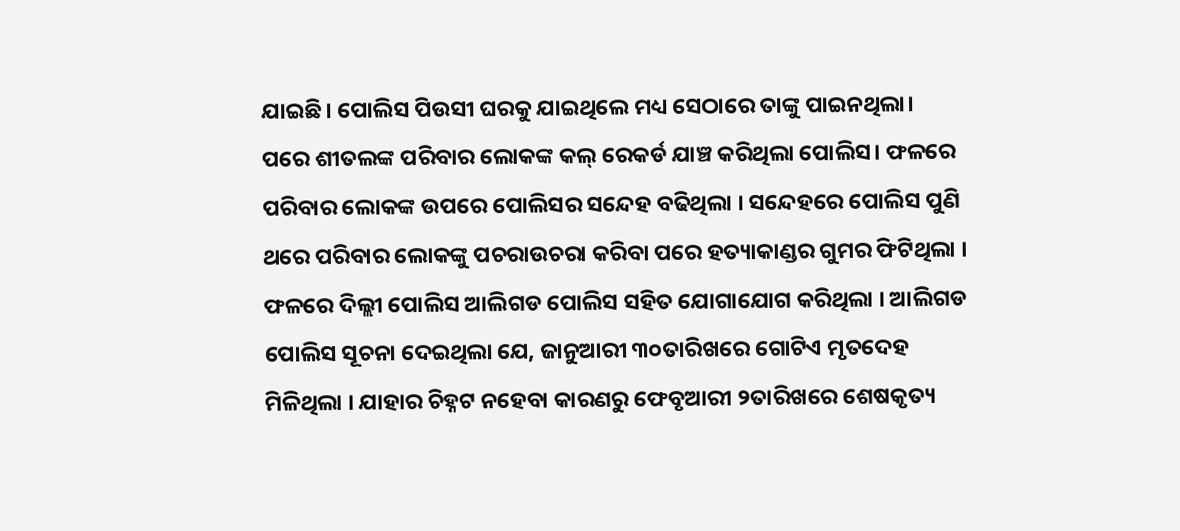ଯାଇଛି। ପୋଲିସ ପିଉସୀ ଘରକୁ ଯାଇଥିଲେ ମଧ୍ୟ ସେଠାରେ ତାଙ୍କୁ ପାଇନଥିଲା।
ପରେ ଶୀତଲଙ୍କ ପରିବାର ଲୋକଙ୍କ କଲ୍ ରେକର୍ଡ ଯାଞ୍ଚ କରିଥିଲା ପୋଲିସ। ଫଳରେ ପରିବାର ଲୋକଙ୍କ ଉପରେ ପୋଲିସର ସନ୍ଦେହ ବଢିଥିଲା । ସନ୍ଦେହରେ ପୋଲିସ ପୁଣି ଥରେ ପରିବାର ଲୋକଙ୍କୁ ପଚରାଉଚରା କରିବା ପରେ ହତ୍ୟାକାଣ୍ଡର ଗୁମର ଫିଟିଥିଲା । ଫଳରେ ଦିଲ୍ଲୀ ପୋଲିସ ଆଲିଗଡ ପୋଲିସ ସହିତ ଯୋଗାଯୋଗ କରିଥିଲା । ଆଲିଗଡ ପୋଲିସ ସୂଚନା ଦେଇଥିଲା ଯେ, ଜାନୁଆରୀ ୩୦ତାରିଖରେ ଗୋଟିଏ ମୃତଦେହ ମିଳିଥିଲା । ଯାହାର ଚିହ୍ନଟ ନହେବା କାରଣରୁ ଫେବୃଆରୀ ୨ତାରିଖରେ ଶେଷକୃତ୍ୟ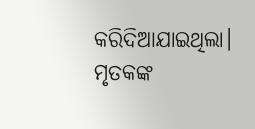କରିଦିଆଯାଇଥିଲା। ମୃତକଙ୍କ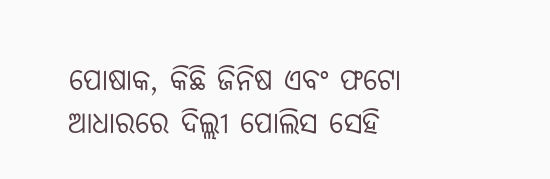ପୋଷାକ, କିଛି ଜିନିଷ ଏବଂ ଫଟୋ ଆଧାରରେ ଦିଲ୍ଲୀ ପୋଲିସ ସେହି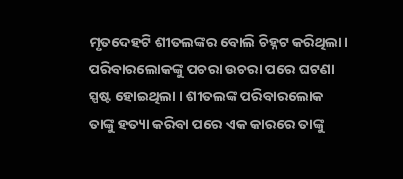ମୃତଦେହଟି ଶୀତଲଙ୍କର ବୋଲି ଚିହ୍ନଟ କରିଥିଲା।
ପରିବାରଲୋକଙ୍କୁ ପଚରା ଉଚରା ପରେ ଘଟଣା ସ୍ପଷ୍ଟ ହୋଇଥିଲା । ଶୀତଲଙ୍କ ପରିବାରଲୋକ ତାଙ୍କୁ ହତ୍ୟା କରିବା ପରେ ଏକ କାରରେ ତାଙ୍କୁ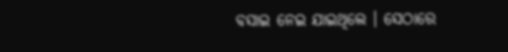ବସାଇ ନେଇ ଯାଇଥିଲେ । ସେଠାରେ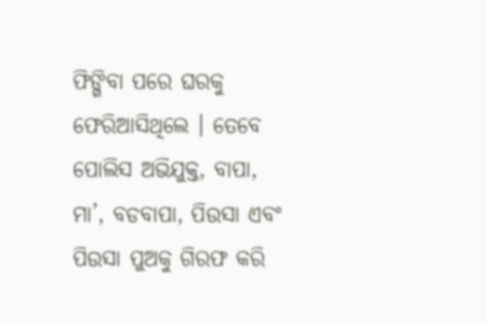ଫିଙ୍ଗିବା ପରେ ଘରକୁ ଫେରିଆସିଥିଲେ । ତେବେ ପୋଲିସ ଅଭିଯୁକ୍ତ, ବାପା, ମା’, ବଡବାପା, ପିଉସା ଏବଂ ପିଉସା ପୁଅକୁ ଗିରଫ କରି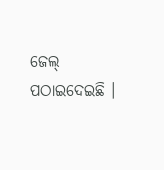ଜେଲ୍ ପଠାଇଦେଇଛି ।